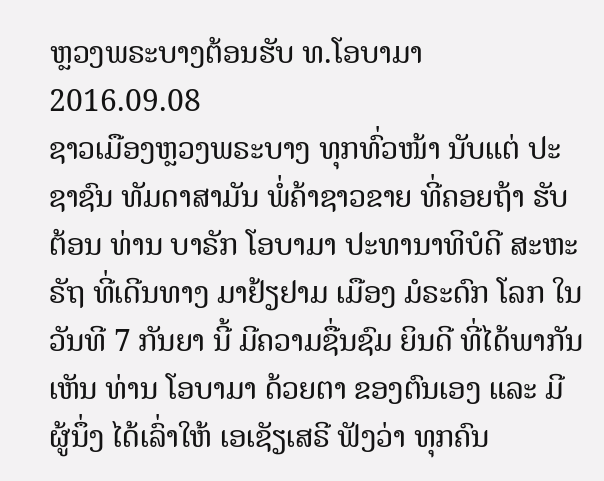ຫຼວງພຣະບາງຕ້ອນຮັບ ທ.ໂອບາມາ
2016.09.08
ຊາວເມືອງຫຼວງພຣະບາງ ທຸກທົ່ວໜ້າ ນັບແຕ່ ປະຊາຊົນ ທັມດາສາມັນ ພໍ່ຄ້າຊາວຂາຍ ທີ່ຄອຍຖ້າ ຮັບຕ້ອນ ທ່ານ ບາຣັກ ໂອບາມາ ປະທານາທິບໍດີ ສະຫະຣັຖ ທີ່ເດີນທາງ ມາຢ້ຽຢາມ ເມືອງ ມໍຣະດົກ ໂລກ ໃນວັນທີ 7 ກັນຍາ ນີ້ ມີຄວາມຊື່ນຊົມ ຍິນດີ ທີ່ໄດ້ພາກັນເຫັນ ທ່ານ ໂອບາມາ ດ້ວຍຕາ ຂອງຕົນເອງ ແລະ ມີຜູ້ນຶ່ງ ໄດ້ເລົ່າໃຫ້ ເອເຊັຽເສຣີ ຟັງວ່າ ທຸກຄົນ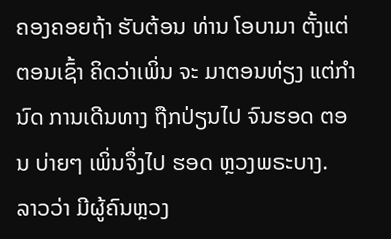ຄອງຄອຍຖ້າ ຮັບຕ້ອນ ທ່ານ ໂອບາມາ ຕັ້ງແຕ່ ຕອນເຊົ້າ ຄິດວ່າເພິ່ນ ຈະ ມາຕອນທ່ຽງ ແຕ່ກໍານົດ ການເດີນທາງ ຖືກປ່ຽນໄປ ຈົນຮອດ ຕອນ ບ່າຍໆ ເພິ່ນຈຶ່ງໄປ ຮອດ ຫຼວງພຣະບາງ.
ລາວວ່າ ມີຜູ້ຄົນຫຼວງ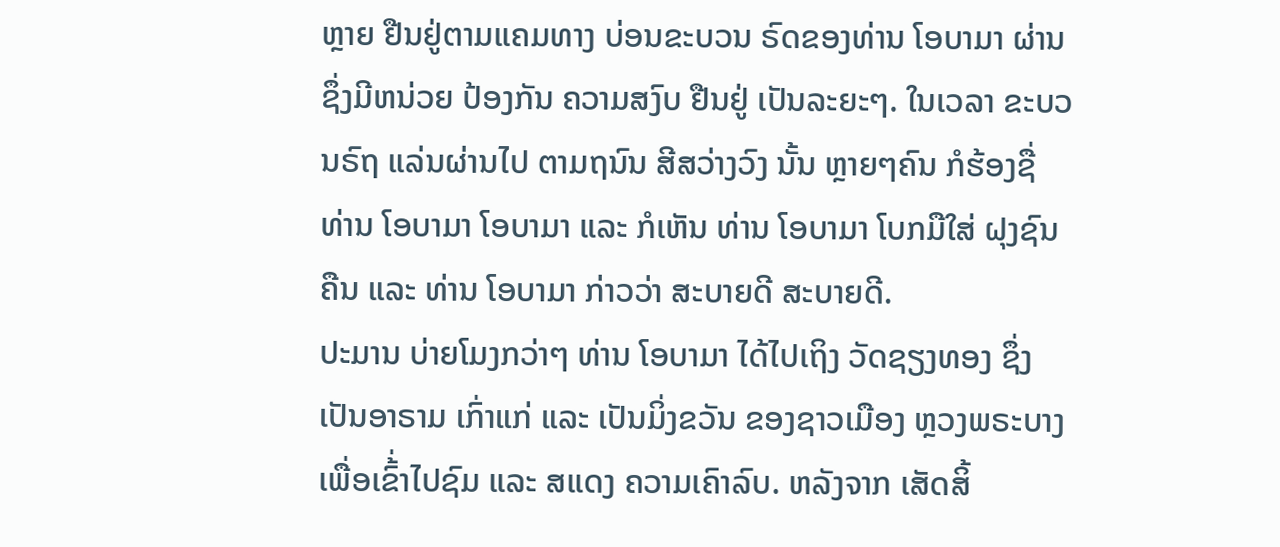ຫຼາຍ ຢືນຢູ່ຕາມແຄມທາງ ບ່ອນຂະບວນ ຣົດຂອງທ່ານ ໂອບາມາ ຜ່ານ ຊຶ່ງມີຫນ່ວຍ ປ້ອງກັນ ຄວາມສງົບ ຢືນຢູ່ ເປັນລະຍະໆ. ໃນເວລາ ຂະບວນຣົຖ ແລ່ນຜ່ານໄປ ຕາມຖນົນ ສີສວ່າງວົງ ນັ້ນ ຫຼາຍໆຄົນ ກໍຮ້ອງຊື່ ທ່ານ ໂອບາມາ ໂອບາມາ ແລະ ກໍເຫັນ ທ່ານ ໂອບາມາ ໂບກມືໃສ່ ຝຸງຊົນຄືນ ແລະ ທ່ານ ໂອບາມາ ກ່າວວ່າ ສະບາຍດີ ສະບາຍດີ.
ປະມານ ບ່າຍໂມງກວ່າໆ ທ່ານ ໂອບາມາ ໄດ້ໄປເຖິງ ວັດຊຽງທອງ ຊຶ່ງ ເປັນອາຣາມ ເກົ່າແກ່ ແລະ ເປັນມິ່ງຂວັນ ຂອງຊາວເມືອງ ຫຼວງພຣະບາງ ເພື່ອເຂົ້່າໄປຊົມ ແລະ ສແດງ ຄວາມເຄົາລົບ. ຫລັງຈາກ ເສັດສິ້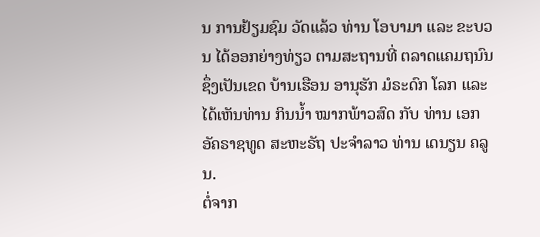ນ ການຢ້ຽມຊົມ ວັດແລ້ວ ທ່ານ ໂອບາມາ ແລະ ຂະບວນ ໄດ້ອອກຍ່າງທ່ຽວ ຕາມສະຖານທີ່ ຕລາດແຄມຖນົນ ຊຶ່ງເປັນເຂດ ບ້ານເຮືອນ ອານຸຮັກ ມໍຣະດົກ ໂລກ ແລະ ໄດ້ເຫັນທ່ານ ກິນນໍ້າ ໝາກພ້າວສົດ ກັບ ທ່ານ ເອກອັຄຣາຊທູດ ສະຫະຣັຖ ປະຈໍາລາວ ທ່ານ ເດນຽນ ຄລູນ.
ຕໍ່ຈາກ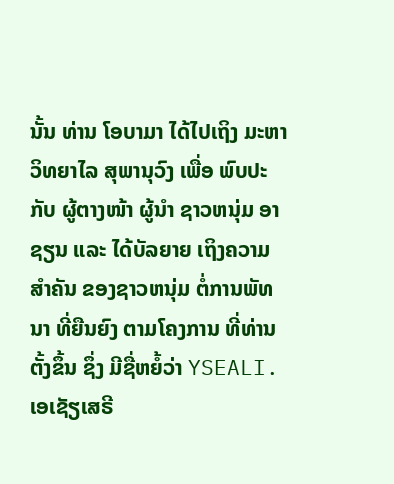ນັ້ນ ທ່ານ ໂອບາມາ ໄດ້ໄປເຖິງ ມະຫາວິທຍາໄລ ສຸພານຸວົງ ເພື່ອ ພົບປະກັບ ຜູ້ຕາງໜ້າ ຜູ້ນໍາ ຊາວຫນຸ່ມ ອາຊຽນ ແລະ ໄດ້ບັລຍາຍ ເຖິງຄວາມ ສໍາຄັນ ຂອງຊາວຫນຸ່ມ ຕໍ່ການພັທນາ ທີ່ຍືນຍົງ ຕາມໂຄງການ ທີ່ທ່ານຕັ້ງຂຶ້ນ ຊຶ່ງ ມີຊື່ຫຍໍ້ວ່າ YSEALI.
ເອເຊັຽເສຣີ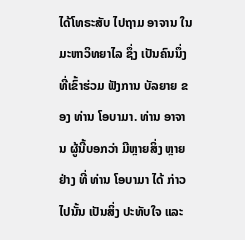ໄດ້ໂທຣະສັບ ໄປຖາມ ອາຈານ ໃນ ມະຫາວິທຍາໄລ ຊຶ່ງ ເປັນຄົນນຶ່ງ ທີ່ເຂົ້າຮ່ວມ ຟັງການ ບັລຍາຍ ຂອງ ທ່ານ ໂອບາມາ. ທ່ານ ອາຈານ ຜູ້ນີ້ບອກວ່າ ມີຫຼາຍສິ່ງ ຫຼາຍຢ່າງ ທີ່ ທ່ານ ໂອບາມາ ໄດ້ ກ່າວໄປນັ້ນ ເປັນສິ່ງ ປະທັບໃຈ ແລະ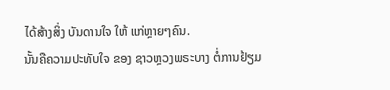ໄດ້ສ້າງສິ່ງ ບັນດານໃຈ ໃຫ້ ແກ່ຫຼາຍໆຄົນ.
ນັ້ນຄືຄວາມປະທັບໃຈ ຂອງ ຊາວຫຼວງພຣະບາງ ຕໍ່ການຢ້ຽມ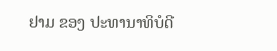ຢາມ ຂອງ ປະທານາທິບໍດີ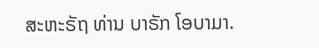ສະຫະຣັຖ ທ່ານ ບາຣັກ ໂອບາມາ.